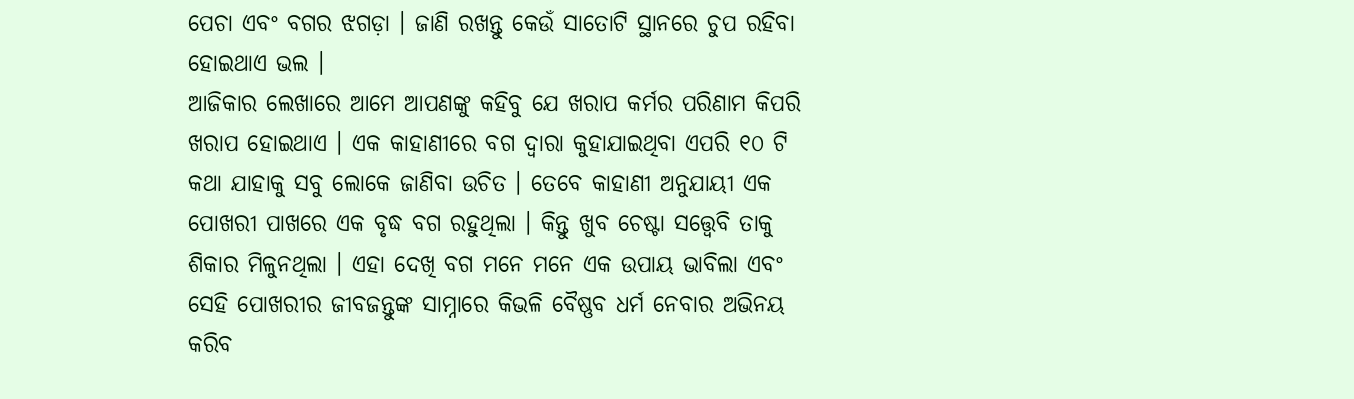ପେଚା ଏବଂ ବଗର ଝଗଡ଼ା । ଜାଣି ରଖନ୍ତୁ କେଉଁ ସାତୋଟି ସ୍ଥାନରେ ଚୁପ ରହିବା ହୋଇଥାଏ ଭଲ ।
ଆଜିକାର ଲେଖାରେ ଆମେ ଆପଣଙ୍କୁ କହିବୁ ଯେ ଖରାପ କର୍ମର ପରିଣାମ କିପରି ଖରାପ ହୋଇଥାଏ । ଏକ କାହାଣୀରେ ବଗ ଦ୍ୱାରା କୁହାଯାଇଥିବା ଏପରି ୧୦ ଟି କଥା ଯାହାକୁ ସବୁ ଲୋକେ ଜାଣିବା ଉଚିତ । ତେବେ କାହାଣୀ ଅନୁଯାୟୀ ଏକ ପୋଖରୀ ପାଖରେ ଏକ ବୃଦ୍ଧ ବଗ ରହୁଥିଲା । କିନ୍ତୁ ଖୁବ ଚେଷ୍ଟା ସତ୍ତ୍ୱେବି ତାକୁ ଶିକାର ମିଳୁନଥିଲା । ଏହା ଦେଖି ବଗ ମନେ ମନେ ଏକ ଉପାୟ ଭାବିଲା ଏବଂ ସେହି ପୋଖରୀର ଜୀବଜନ୍ତୁଙ୍କ ସାମ୍ନାରେ କିଭଳି ବୈଷ୍ଣବ ଧର୍ମ ନେବାର ଅଭିନୟ କରିବ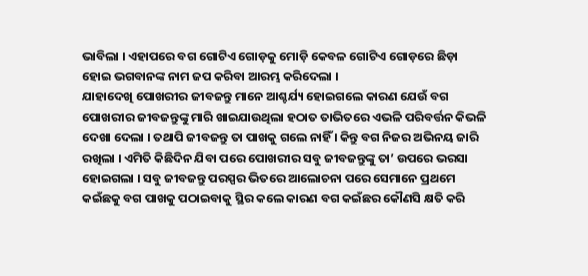ଭାବିଲା । ଏହାପରେ ବଗ ଗୋଟିଏ ଗୋଡ଼କୁ ମୋଡ଼ି କେବଳ ଗୋଟିଏ ଗୋଡ଼ରେ ଛିଡ଼ା ହୋଇ ଭଗବାନଙ୍କ ନାମ ଜପ କରିବା ଆରମ୍ଭ କରିଦେଲା ।
ଯାହାଦେଖି ପୋଖରୀର ଜୀବଜନ୍ତୁ ମାନେ ଆଶ୍ଚର୍ଯ୍ୟ ହୋଇଗଲେ କାରଣ ଯେଉଁ ବଗ ପୋଖରୀର ଜୀବଜନ୍ତୁଙ୍କୁ ମାରି ଖାଇଯାଉଥିଲା ହଠାତ ତାଭିତରେ ଏଭଳି ପରିବର୍ତ୍ତନ କିଭଳି ଦେଖା ଦେଲା । ତଥାପି ଜୀବଜନ୍ତୁ ତା ପାଖକୁ ଗଲେ ନାହିଁ । କିନ୍ତୁ ବଗ ନିଜର ଅଭିନୟ ଜାରି ରଖିଲା । ଏମିତି କିଛିଦିନ ଯିବା ପରେ ପୋଖରୀର ସବୁ ଜୀବଜନ୍ତୁଙ୍କୁ ତା’ ଉପରେ ଭରସା ହୋଇଗଲା । ସବୁ ଜୀବଜନ୍ତୁ ପରସ୍ପର ଭିତରେ ଆଲୋଚନା ପରେ ସେମାନେ ପ୍ରଥମେ କଇଁଛକୁ ବଗ ପାଖକୁ ପଠାଇବାକୁ ସ୍ଥିର କଲେ କାରଣ ବଗ କଇଁଛର କୌଣସି କ୍ଷତି କରି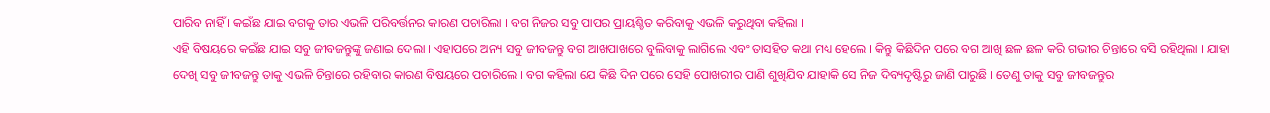ପାରିବ ନାହିଁ । କଇଁଛ ଯାଇ ବଗକୁ ତାର ଏଭଳି ପରିବର୍ତ୍ତନର କାରଣ ପଚାରିଲା । ବଗ ନିଜର ସବୁ ପାପର ପ୍ରାୟଶ୍ଚିତ କରିବାକୁ ଏଭଳି କରୁଥିବା କହିଲା ।
ଏହି ବିଷୟରେ କଇଁଛ ଯାଇ ସବୁ ଜୀବଜନ୍ତୁଙ୍କୁ ଜଣାଇ ଦେଲା । ଏହାପରେ ଅନ୍ୟ ସବୁ ଜୀବଜନ୍ତୁ ବଗ ଆଖପାଖରେ ବୁଲିବାକୁ ଲାଗିଲେ ଏବଂ ତାସହିତ କଥା ମଧ୍ୟ ହେଲେ । କିନ୍ତୁ କିଛିଦିନ ପରେ ବଗ ଆଖି ଛଳ ଛଳ କରି ଗଭୀର ଚିନ୍ତାରେ ବସି ରହିଥିଲା । ଯାହା ଦେଖି ସବୁ ଜୀବଜନ୍ତୁ ତାକୁ ଏଭଳି ଚିନ୍ତାରେ ରହିବାର କାରଣ ବିଷୟରେ ପଚାରିଲେ । ବଗ କହିଲା ଯେ କିଛି ଦିନ ପରେ ସେହି ପୋଖରୀର ପାଣି ଶୁଖିଯିବ ଯାହାକି ସେ ନିଜ ଦିବ୍ୟଦୃଷ୍ଟିରୁ ଜାଣି ପାରୁଛି । ତେଣୁ ତାକୁ ସବୁ ଜୀବଜନ୍ତୁର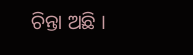ଚିନ୍ତା ଅଛି ।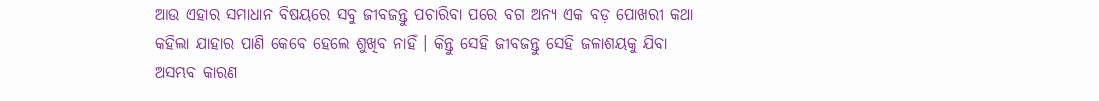ଆଉ ଏହାର ସମାଧାନ ବିଷୟରେ ସବୁ ଜୀବଜନ୍ତୁ ପଚାରିବା ପରେ ବଗ ଅନ୍ୟ ଏକ ବଡ଼ ପୋଖରୀ କଥା କହିଲା ଯାହାର ପାଣି କେବେ ହେଲେ ଶୁଖିବ ନାହିଁ । କିନ୍ତୁ ସେହି ଜୀବଜନ୍ତୁ ସେହି ଜଳାଶୟକୁ ଯିବା ଅସମ୍ଭବ କାରଣ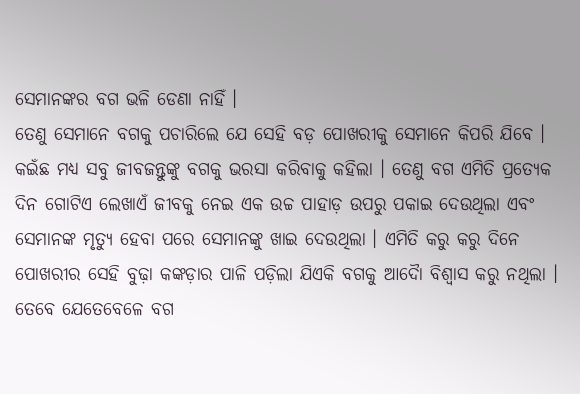ସେମାନଙ୍କର ବଗ ଭଳି ଡେଣା ନାହିଁ ।
ତେଣୁ ସେମାନେ ବଗକୁ ପଚାରିଲେ ଯେ ସେହି ବଡ଼ ପୋଖରୀକୁ ସେମାନେ କିପରି ଯିବେ । କଇଁଛ ମଧ୍ୟ ସବୁ ଜୀବଜନ୍ତୁଙ୍କୁ ବଗକୁ ଭରସା କରିବାକୁ କହିଲା । ତେଣୁ ବଗ ଏମିତି ପ୍ରତ୍ୟେକ ଦିନ ଗୋଟିଏ ଲେଖାଏଁ ଜୀବକୁ ନେଇ ଏକ ଉଚ୍ଚ ପାହାଡ଼ ଉପରୁ ପକାଇ ଦେଉଥିଲା ଏବଂ ସେମାନଙ୍କ ମୃତ୍ୟୁ ହେବା ପରେ ସେମାନଙ୍କୁ ଖାଇ ଦେଉଥିଲା । ଏମିତି କରୁ କରୁ ଦିନେ ପୋଖରୀର ସେହି ବୁଢ଼ା କଙ୍କଡ଼ାର ପାଳି ପଡ଼ିଲା ଯିଏକି ବଗକୁ ଆଦୋୖ ବିଶ୍ୱାସ କରୁ ନଥିଲା । ତେବେ ଯେତେବେଳେ ବଗ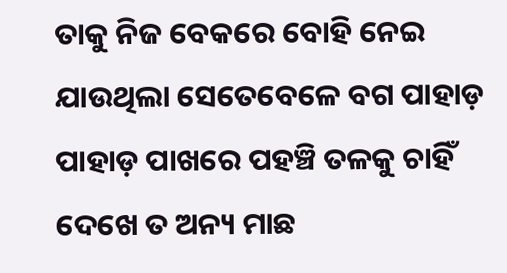ତାକୁ ନିଜ ବେକରେ ବୋହି ନେଇ ଯାଉଥିଲା ସେତେବେଳେ ବଗ ପାହାଡ଼ ପାହାଡ଼ ପାଖରେ ପହଞ୍ଚି ତଳକୁ ଚାହିଁ ଦେଖେ ତ ଅନ୍ୟ ମାଛ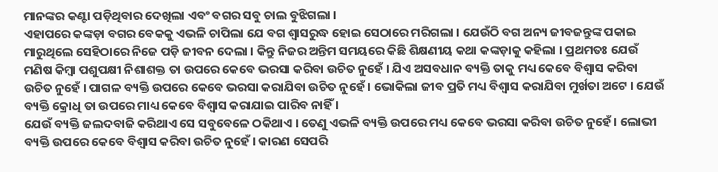ମାନଙ୍କର କଣ୍ଟା ପଡ଼ିଥିବାର ଦେଖିଲା ଏବଂ ବଗର ସବୁ ଚାଲ ବୁଝିଗଲା ।
ଏହାପରେ କଙ୍କଡ଼ା ବଗର ବେକକୁ ଏଭଳି ଚାପିଲା ଯେ ବଗ ଶ୍ଵାସରୁଦ୍ଧ ହୋଇ ସେଠାରେ ମରିଗଲା । ଯେଉଁଠି ବଗ ଅନ୍ୟ ଜୀବଜନ୍ତୁଙ୍କ ପକାଇ ମାରୁଥିଲେ ସେହିଠାରେ ନିଜେ ପଡ଼ି ଜୀବନ ଦେଲା । କିନ୍ତୁ ନିଜର ଅନ୍ତିମ ସମୟରେ କିଛି ଶିକ୍ଷଣୀୟ କଥା କଙ୍କଡ଼ାକୁ କହିଲା । ପ୍ରଥମତଃ ଯେଉଁ ମଣିଷ କିମ୍ବା ପଶୁପକ୍ଷୀ ନିଶାଶକ୍ତ ତା ଉପରେ କେବେ ଭରସା କରିବା ଉଚିତ ନୁହେଁ । ଯିଏ ଅସବଧାନ ବ୍ୟକ୍ତି ତାକୁ ମଧ୍ୟ କେବେ ବିଶ୍ୱାସ କରିବା ଉଚିତ ନୁହେଁ । ପାଗଳ ବ୍ୟକ୍ତି ଉପରେ କେବେ ଭରସା କରାଯିବା ଉଚିତ ନୁହେଁ । ଭୋକିଲା ଜୀବ ପ୍ରତି ମଧ୍ୟ ବିଶ୍ୱାସ କରାଯିବା ମୁର୍ଖତା ଅଟେ । ଯେଉଁ ବ୍ୟକ୍ତି କ୍ରୋଧି ତା ଉପରେ ମାଧ୍ୟ କେବେ ବିଶ୍ୱାସ କରାଯାଇ ପାରିବ ନାହିଁ ।
ଯେଉଁ ବ୍ୟକ୍ତି ଜଲଦବାଜି କରିଥାଏ ସେ ସବୁବେଳେ ଠକିଥାଏ । ତେଣୁ ଏଭଳି ବ୍ୟକ୍ତି ଉପରେ ମଧ୍ୟ କେବେ ଭରସା କରିବା ଉଚିତ ନୁହେଁ । ଲୋଭୀ ବ୍ୟକ୍ତି ଉପରେ କେବେ ବିଶ୍ୱାସ କରିବା ଉଚିତ ନୁହେଁ । କାରଣ ସେପରି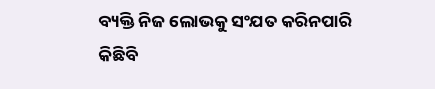ବ୍ୟକ୍ତି ନିଜ ଲୋଭକୁ ସଂଯତ କରିନପାରି କିଛିବି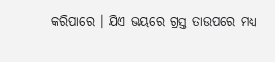କରିପାରେ । ଯିଏ ଭୟରେ ଗ୍ରସ୍ତ ତାଉପରେ ମଧ୍ୟ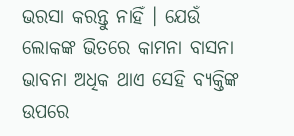ଭରସା କରନ୍ତୁ ନାହିଁ । ଯେଉଁ ଲୋକଙ୍କ ଭିତରେ କାମନା ବାସନା ଭାବନା ଅଧିକ ଥାଏ ସେହି ବ୍ୟକ୍ତିଙ୍କ ଉପରେ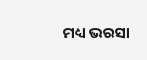ମଧ୍ୟ ଭରସା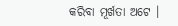କରିବା ମୂର୍ଖତା ଅଟେ ।